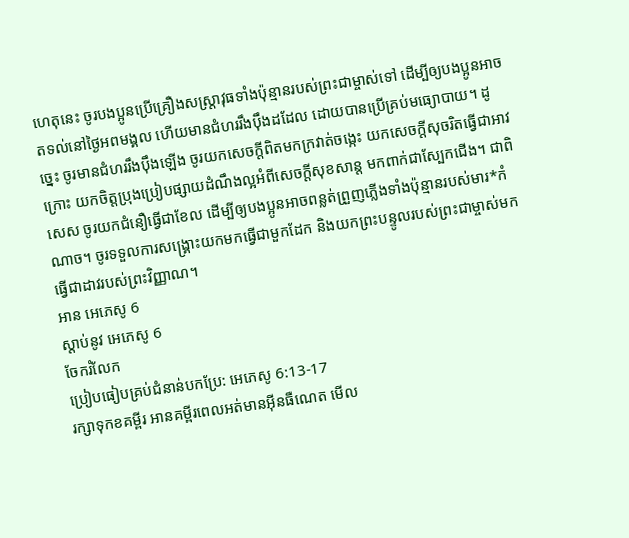ហេតុនេះ ចូរបងប្អូនប្រើគ្រឿងសស្ត្រាវុធទាំងប៉ុន្មានរបស់ព្រះជាម្ចាស់ទៅ ដើម្បីឲ្យបងប្អូនអាចតទល់នៅថ្ងៃអពមង្គល ហើយមានជំហររឹងប៉ឹងដដែល ដោយបានប្រើគ្រប់មធ្យោបាយ។ ដូច្នេះ ចូរមានជំហររឹងប៉ឹងឡើង ចូរយកសេចក្ដីពិតមកក្រវាត់ចង្កេះ យកសេចក្ដីសុចរិតធ្វើជាអាវក្រោះ យកចិត្តប្រុងប្រៀបផ្សាយដំណឹងល្អអំពីសេចក្ដីសុខសាន្ត មកពាក់ជាស្បែកជើង។ ជាពិសេស ចូរយកជំនឿធ្វើជាខែល ដើម្បីឲ្យបងប្អូនអាចពន្លត់ព្រួញភ្លើងទាំងប៉ុន្មានរបស់មារ*កំណាច។ ចូរទទួលការសង្គ្រោះយកមកធ្វើជាមួកដែក និងយកព្រះបន្ទូលរបស់ព្រះជាម្ចាស់មកធ្វើជាដាវរបស់ព្រះវិញ្ញាណ។
អាន អេភេសូ 6
ស្ដាប់នូវ អេភេសូ 6
ចែករំលែក
ប្រៀបធៀបគ្រប់ជំនាន់បកប្រែ: អេភេសូ 6:13-17
រក្សាទុកខគម្ពីរ អានគម្ពីរពេលអត់មានអ៊ីនធឺណេត មើល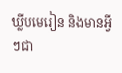ឃ្លីបមេរៀន និងមានអ្វីៗជា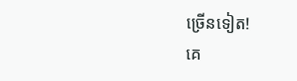ច្រើនទៀត!
គេ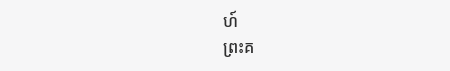ហ៍
ព្រះគ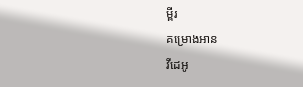ម្ពីរ
គម្រោងអាន
វីដេអូ